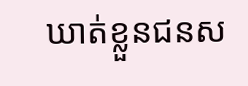ឃាត់ខ្លួនជនស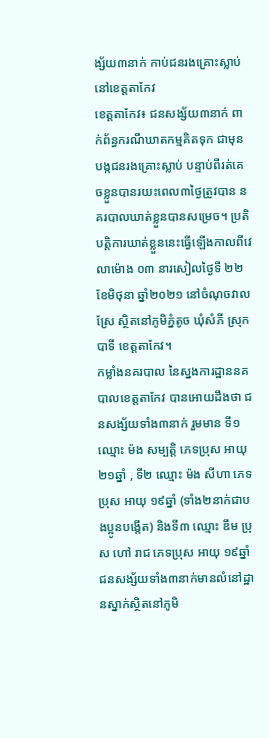ង្ស័យ៣នាក់ កាប់ជនរងគ្រោះស្លាប់ នៅខេត្តតាកែវ
ខេត្តតាកែវ៖ ជនសង្ស័យ៣នាក់ ពាក់ព័ន្ធករណីឃាតកម្មគិតទុក ជាមុនបង្កជនរងគ្រោះស្លាប់ បន្ទាប់ពីរត់គេចខ្លួនបានរយះពេល៣ថ្ងៃត្រូវបាន នគរបាលឃាត់ខ្លួនបានសម្រេច។ ប្រតិបត្តិការឃាត់ខ្លួននេះធ្វើឡើងកាលពីវេលាម៉ោង ០៣ នារសៀលថ្ងៃទី ២២ ខែមិថុនា ឆ្នាំ២០២១ នៅចំណុចវាលស្រែ ស្ថិតនៅភូមិភ្នំតូច ឃុំសំភី ស្រុកបាទី ខេត្តតាកែវ។
កម្លាំងនគរបាល នៃស្នងការដ្ឋាននគបាលខេត្តតាកែវ បានអោយដឹងថា ជនសង្ស័យទាំង៣នាក់ រួមមាន ទី១ ឈ្មោះ ម៉ង សម្បត្តិ ភេទប្រុស អាយុ ២១ឆ្នាំ , ទី២ ឈ្មោះ ម៉ង សីហា ភេទប្រុស អាយុ ១៩ឆ្នាំ (ទាំង២នាក់ជាបងប្អូនបង្កើត) និងទី៣ ឈ្មោះ ឌឹម ប្រុស ហៅ រាជ ភេទប្រុស អាយុ ១៩ឆ្នាំ ជនសង្ស័យទាំង៣នាក់មានលំនៅដ្ឋានស្នាក់ស្ថិតនៅភូមិ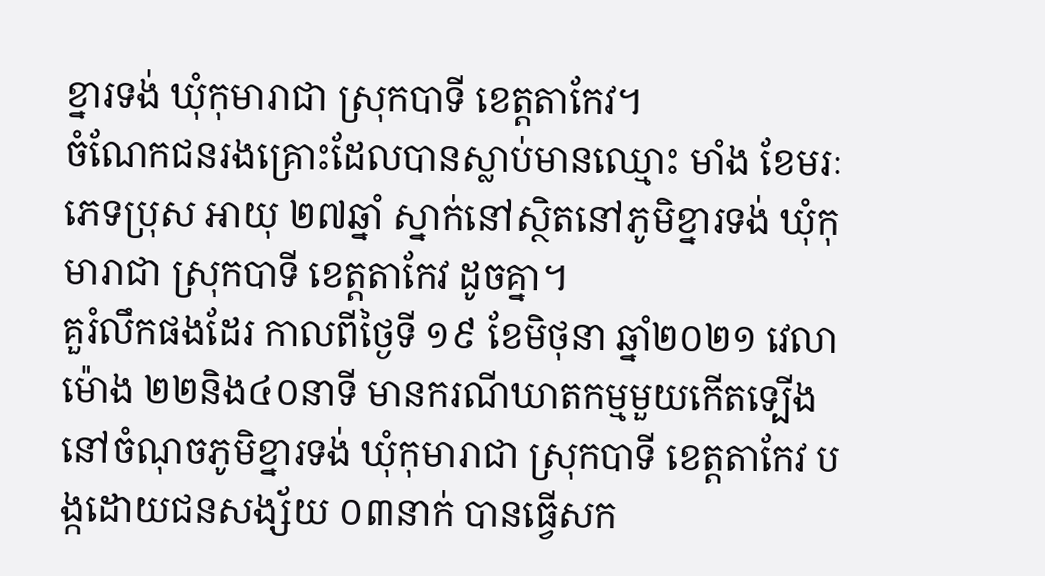ខ្នារទង់ ឃុំកុមារាជា ស្រុកបាទី ខេត្តតាកែវ។
ចំណែកជនរងគ្រោះដែលបានស្លាប់មានឈ្មោះ មាំង ខែមរៈ ភេទប្រុស អាយុ ២៧ឆ្នាំ ស្នាក់នៅស្ថិតនៅភូមិខ្នារទង់ ឃុំកុមារាជា ស្រុកបាទី ខេត្តតាកែវ ដូចគ្នា។
គួរំលឹកផងដែរ កាលពីថ្ងៃទី ១៩ ខែមិថុនា ឆ្នាំ២០២១ វេលាម៉ោង ២២និង៤០នាទី មានករណីឃាតកម្មមួយកើតទ្បើង នៅចំណុចភូមិខ្នារទង់ ឃុំកុមារាជា ស្រុកបាទី ខេត្តតាកែវ បង្កដោយជនសង្ស័យ ០៣នាក់ បានធ្វើសក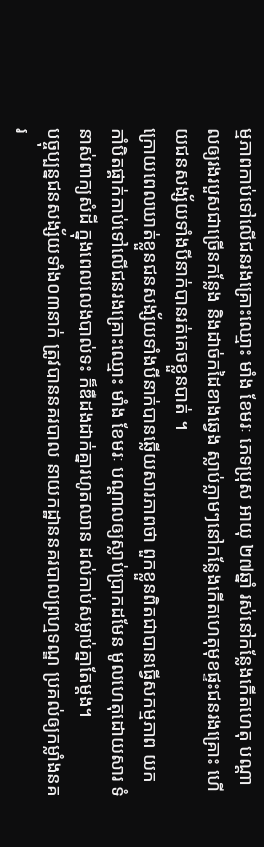ម្មភាពកាប់ទៅលើជនរងគ្រោះឈ្មោះ មាំង ខែមរៈ ភេទប្រុស អាយុ ២៧ឆ្នាំ រស់នៅកន្លែងកើតហេតុ បណ្តាលឲ្យរងរបួសជាច្រើនកន្លែង និងដាច់កដៃខាងឆ្វេង ស្លាប់ភ្លាមៗនៅកន្លែងកើតហេតុមុខផ្ទះជនរងគ្រោះ ហើយជនសង្ស័យទាំងបីនាក់បានរត់គេចខ្លួនបាត់ ។
ក្រោយពេលឃាត់ខ្លួនជនសង្ស័យទាំងបីនាក់បានឆ្លើយសារភាពថា ពួកខ្លួនពិតជាបានធ្វើសកម្មភាព យកកាំបិតផ្គាក់កាប់ទៅលើជនរងគ្រោះឈ្មោះ មាំង ខែមរៈ បណ្តាលឲ្យស្លាប់ប្រាកដមែន មូលហេតុដោយសារ ទំនាស់ពាក្យសំដី ក្នុងពេលលេងបាល់ទះ ក៏ឌឺដងដាក់គ្នារហូតឈាន ដល់កាប់សម្លាប់គ្នាតែម្ដង។
បច្ចុប្បន្នជនសង្ស័យទាំង០៣នាក់ ត្រូវបាននគរបាល នាយកដ្ឋាននគរបាលព្រហ្មទណ្ឌ ប្រគល់ឲ្យកម្លាំងនគរ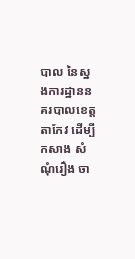បាល នៃស្នងការដ្ឋាននគរបាលខេត្តតាកែវ ដើម្បីកសាង សំណុំរឿង ចា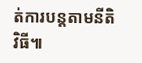ត់ការបន្តតាមនីតិវិធី៕